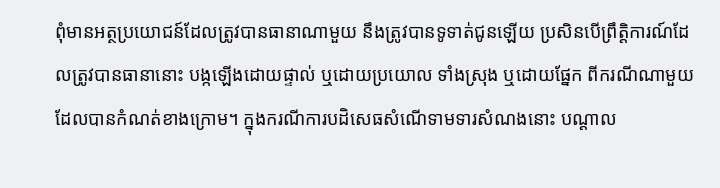ពុំមានអត្ថប្រយោជន៍ដែលត្រូវបានធានាណាមួយ នឹងត្រូវបានទូទាត់ជូនឡើយ ប្រសិនបើព្រឹត្តិការណ៍ដែលត្រូវបានធានានោះ បង្កឡើងដោយផ្ទាល់ ឬដោយប្រយោល ទាំងស្រុង ឬដោយផ្នែក ពីករណីណាមួយដែលបានកំណត់ខាងក្រោម។ ក្នុងករណីការបដិសេធសំណើទាមទារសំណងនោះ បណ្ដាល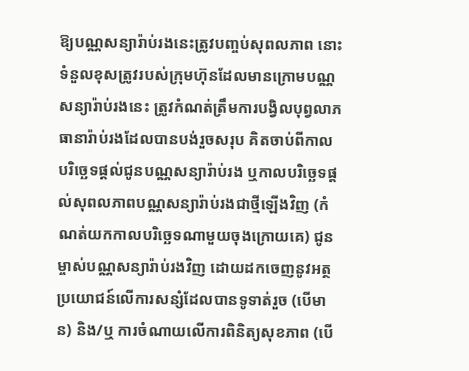ឱ្យបណ្ណសន្យារ៉ាប់រងនេះត្រូវបញ្ចប់សុពលភាព នោះទំនួលខុសត្រូវរបស់ក្រុមហ៊ុនដែលមានក្រោមបណ្ណសន្យារ៉ាប់រងនេះ ត្រូវកំណត់ត្រឹមការបង្វិលបុព្វលាភធានារ៉ាប់រងដែលបានបង់រួចសរុប គិតចាប់ពីកាលបរិច្ឆេទផ្ដល់ជូនបណ្ណសន្យារ៉ាប់រង ឬកាលបរិច្ឆេទផ្ដល់សុពលភាពបណ្ណសន្យារ៉ាប់រងជាថ្មីឡើងវិញ (កំណត់យកកាលបរិច្ឆេទណាមួយចុងក្រោយគេ) ជូនម្ចាស់បណ្ណសន្យារ៉ាប់រងវិញ ដោយដកចេញនូវអត្ថប្រយោជន៍លើការសន្សំដែលបានទូទាត់រួច (បើមាន) និង/ឬ ការចំណាយលើការពិនិត្យសុខភាព (បើ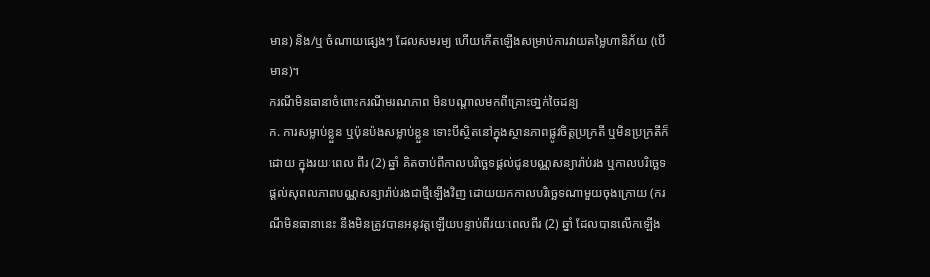មាន) និង/ឬ ចំណាយផ្សេងៗ ដែលសមរម្យ ហើយកើតឡើងសម្រាប់ការវាយតម្លៃហានិភ័យ (បើមាន)។
ករណីមិនធានាចំពោះករណីមរណភាព មិនបណ្តាលមកពីគ្រោះថា្នក់ចៃដន្យ
ក. ការសម្លាប់ខ្លួន ឬប៉ុនប៉ងសម្លាប់ខ្លួន ទោះបីស្ថិតនៅក្នុងស្ថានភាពផ្លូវចិត្តប្រក្រតី ឬមិនប្រក្រតីក៏ដោយ ក្នុងរយៈពេល ពីរ (2) ឆ្នាំ គិតចាប់ពីកាលបរិច្ឆេទផ្តល់ជូនបណ្ណសន្យារ៉ាប់រង ឬកាលបរិចេ្ឆទផ្ដល់សុពលភាពបណ្ណសន្យារ៉ាប់រងជាថ្មីឡើងវិញ ដោយយកកាលបរិច្ឆេទណាមួយចុងក្រោយ (ករណីមិនធានានេះ នឹងមិនត្រូវបានអនុវត្តឡើយបន្ទាប់ពីរយៈពេលពីរ (2) ឆ្នាំ ដែលបានលើកឡើង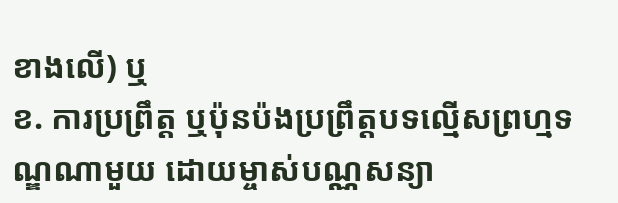ខាងលើ) ឬ
ខ. ការប្រព្រឹត្ត ឬប៉ុនប៉ងប្រព្រឹត្តបទល្មើសព្រហ្មទណ្ឌណាមួយ ដោយម្ចាស់បណ្ណសន្យា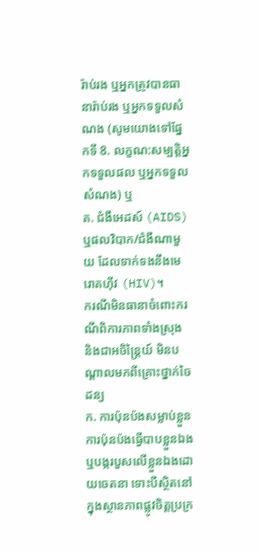រ៉ាប់រង ឬអ្នកត្រូវបានធានារ៉ាប់រង ឬអ្នកទទួលសំណង (សូមយោងទៅផ្នែកទី 8. លក្ខណ:សម្បត្តិអ្នកទទួលផល ឬអ្នកទទួលសំណង) ឬ
គ. ជំងឺអេដស៍ (AIDS) ឬផលវិបាក/ជំងឺណាមួយ ដែលទាក់ទងនឹងមេរោគហ៊ីវ (HIV)។
ករណីមិនធានាចំពោះករណីពិការភាពទាំងស្រុង និងជាអចិន្រ្ដៃយ៍ មិនបណ្តាលមកពីគ្រោះថ្នាក់ចៃដន្យ
ក. ការប៉ុនប៉ងសម្លាប់ខ្លួន ការប៉ុនប៉ងធ្វើបាបខ្លួនឯង ឬបង្ករបួសលើខ្លួនឯងដោយចេតនា ទោះបីស្ថិតនៅក្នុងស្ថានភាពផ្លូវចិត្តប្រក្រ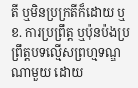តី ឬមិនប្រក្រតីក៏ដោយ ឬ
ខ. ការប្រព្រឹត្ត ឬប៉ុនប៉ងប្រព្រឹត្តបទល្មើសព្រហ្មទណ្ឌណាមួយ ដោយ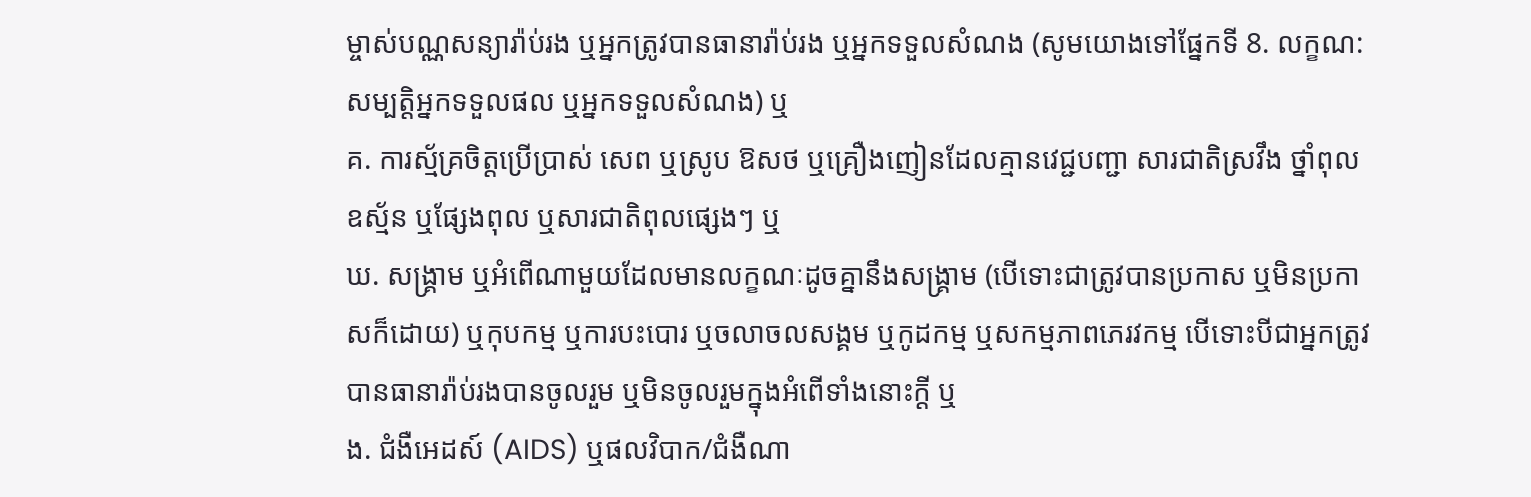ម្ចាស់បណ្ណសន្យារ៉ាប់រង ឬអ្នកត្រូវបានធានារ៉ាប់រង ឬអ្នកទទួលសំណង (សូមយោងទៅផ្នែកទី 8. លក្ខណ:សម្បត្តិអ្នកទទួលផល ឬអ្នកទទួលសំណង) ឬ
គ. ការស្ម័គ្រចិត្តប្រើប្រាស់ សេព ឬស្រូប ឱសថ ឬគ្រឿងញៀនដែលគ្មានវេជ្ជបញ្ជា សារជាតិស្រវឹង ថ្នាំពុល ឧស្ម័ន ឬផ្សែងពុល ឬសារជាតិពុលផ្សេងៗ ឬ
ឃ. សង្រ្គាម ឬអំពើណាមួយដែលមានលក្ខណៈដូចគ្នានឹងសង្រ្គាម (បើទោះជាត្រូវបានប្រកាស ឬមិនប្រកាសក៏ដោយ) ឬកុបកម្ម ឬការបះបោរ ឬចលាចលសង្គម ឬកូដកម្ម ឬសកម្មភាពភេរវកម្ម បើទោះបីជាអ្នកត្រូវបានធានារ៉ាប់រងបានចូលរួម ឬមិនចូលរួមក្នុងអំពើទាំងនោះក្ដី ឬ
ង. ជំងឺអេដស៍ (AIDS) ឬផលវិបាក/ជំងឺណា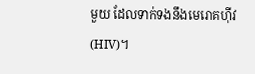មួយ ដែលទាក់ទងនឹងមេរោគហ៊ីវ (HIV)។